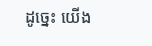ដូច្នេះ យើង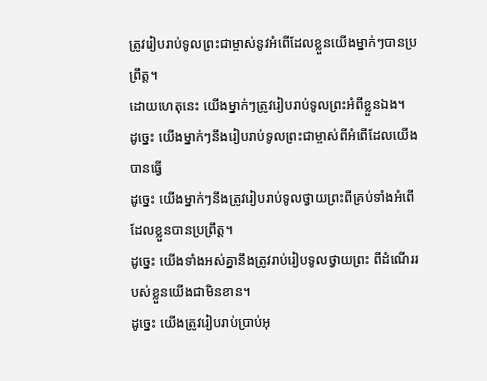ត្រូវរៀបរាប់ទូលព្រះជាម្ចាស់នូវអំពើដែលខ្លួនយើងម្នាក់ៗបានប្រព្រឹត្ត។
ដោយហេតុនេះ យើងម្នាក់ៗត្រូវរៀបរាប់ទូលព្រះអំពីខ្លួនឯង។
ដូច្នេះ យើងម្នាក់ៗនឹងរៀបរាប់ទូលព្រះជាម្ចាស់ពីអំពើដែលយើងបានធ្វើ
ដូច្នេះ យើងម្នាក់ៗនឹងត្រូវរៀបរាប់ទូលថ្វាយព្រះពីគ្រប់ទាំងអំពើដែលខ្លួនបានប្រព្រឹត្ត។
ដូច្នេះ យើងទាំងអស់គ្នានឹងត្រូវរាប់រៀបទូលថ្វាយព្រះ ពីដំណើររបស់ខ្លួនយើងជាមិនខាន។
ដូច្នេះ យើងត្រូវរៀបរាប់ប្រាប់អុ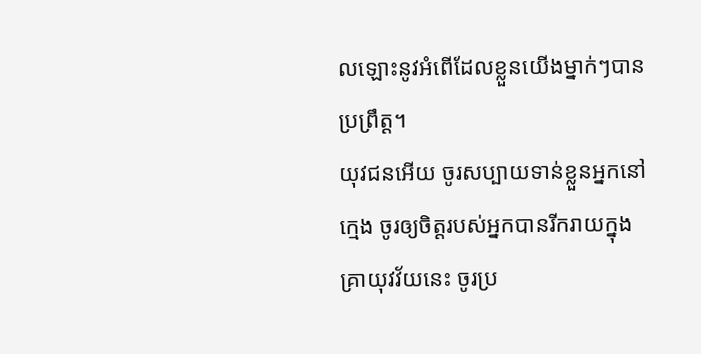លឡោះនូវអំពើដែលខ្លួនយើងម្នាក់ៗបានប្រព្រឹត្ដ។
យុវជនអើយ ចូរសប្បាយទាន់ខ្លួនអ្នកនៅក្មេង ចូរឲ្យចិត្តរបស់អ្នកបានរីករាយក្នុងគ្រាយុវវ័យនេះ ចូរប្រ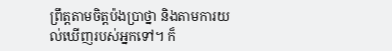ព្រឹត្តតាមចិត្តប៉ងប្រាថ្នា និងតាមការយល់ឃើញរបស់អ្នកទៅ។ ក៏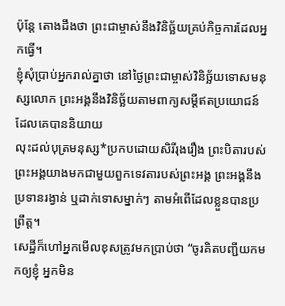ប៉ុន្តែ តោងដឹងថា ព្រះជាម្ចាស់នឹងវិនិច្ឆ័យគ្រប់កិច្ចការដែលអ្នកធ្វើ។
ខ្ញុំសុំប្រាប់អ្នករាល់គ្នាថា នៅថ្ងៃព្រះជាម្ចាស់វិនិច្ឆ័យទោសមនុស្សលោក ព្រះអង្គនឹងវិនិច្ឆ័យតាមពាក្យសម្ដីឥតប្រយោជន៍ ដែលគេបាននិយាយ
លុះដល់បុត្រមនុស្ស*ប្រកបដោយសិរីរុងរឿង ព្រះបិតារបស់ព្រះអង្គយាងមកជាមួយពួកទេវតារបស់ព្រះអង្គ ព្រះអង្គនឹងប្រទានរង្វាន់ ឬដាក់ទោសម្នាក់ៗ តាមអំពើដែលខ្លួនបានប្រព្រឹត្ត។
សេដ្ឋីក៏ហៅអ្នកមើលខុសត្រូវមកប្រាប់ថា “ចូរគិតបញ្ជីយកមកឲ្យខ្ញុំ អ្នកមិន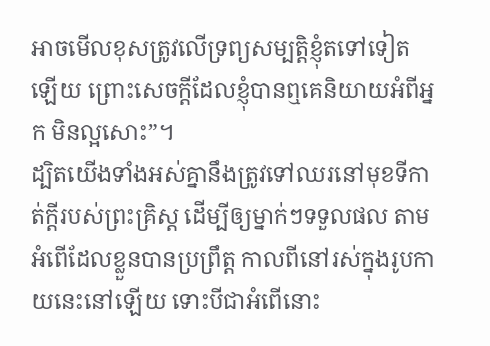អាចមើលខុសត្រូវលើទ្រព្យសម្បត្តិខ្ញុំតទៅទៀតឡើយ ព្រោះសេចក្ដីដែលខ្ញុំបានឮគេនិយាយអំពីអ្នក មិនល្អសោះ”។
ដ្បិតយើងទាំងអស់គ្នានឹងត្រូវទៅឈរនៅមុខទីកាត់ក្ដីរបស់ព្រះគ្រិស្ត ដើម្បីឲ្យម្នាក់ៗទទួលផល តាមអំពើដែលខ្លួនបានប្រព្រឹត្ត កាលពីនៅរស់ក្នុងរូបកាយនេះនៅឡើយ ទោះបីជាអំពើនោះ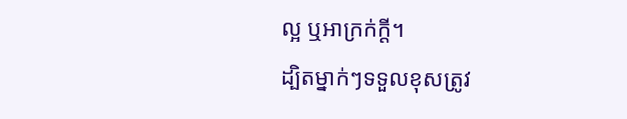ល្អ ឬអាក្រក់ក្ដី។
ដ្បិតម្នាក់ៗទទួលខុសត្រូវ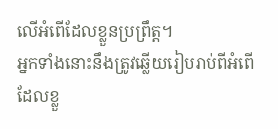លើអំពើដែលខ្លួនប្រព្រឹត្ត។
អ្នកទាំងនោះនឹងត្រូវឆ្លើយរៀបរាប់ពីអំពើ ដែលខ្លួ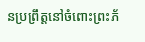នប្រព្រឹត្តនៅចំពោះព្រះភ័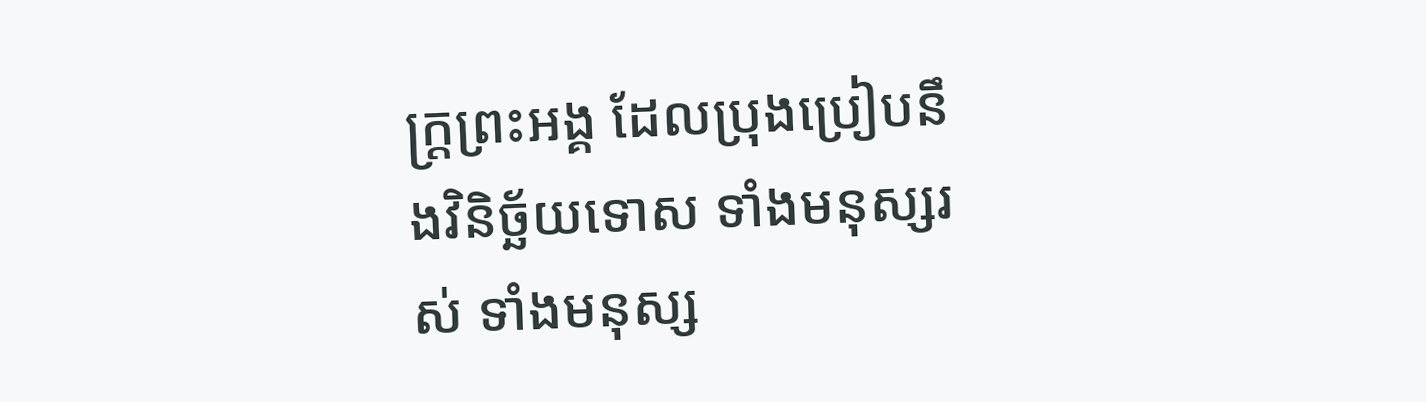ក្ត្រព្រះអង្គ ដែលប្រុងប្រៀបនឹងវិនិច្ឆ័យទោស ទាំងមនុស្សរស់ ទាំងមនុស្ស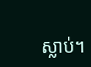ស្លាប់។